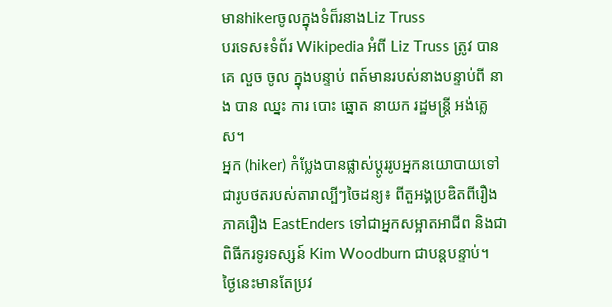មានhikerចូលក្នុងទំព៏រនាងLiz Truss
បរទេស៖ទំព័រ Wikipedia អំពី Liz Truss ត្រូវ បាន គេ លួច ចូល ក្នុងបន្ទាប់ ពត៍មានរបស់នាងបន្ទាប់ពី នាង បាន ឈ្នះ ការ បោះ ឆ្នោត នាយក រដ្ឋមន្ត្រី អង់គ្លេស។
អ្នក (hiker) កំប្លែងបានផ្លាស់ប្តូររូបអ្នកនយោបាយទៅជារូបថតរបស់តារាល្បីៗចៃដន្យ៖ ពីតួអង្គប្រឌិតពីរឿងភាគរឿង EastEnders ទៅជាអ្នកសម្អាតអាជីព និងជាពិធីករទូរទស្សន៍ Kim Woodburn ជាបន្តបន្ទាប់។
ថ្ងៃនេះមានតែប្រវ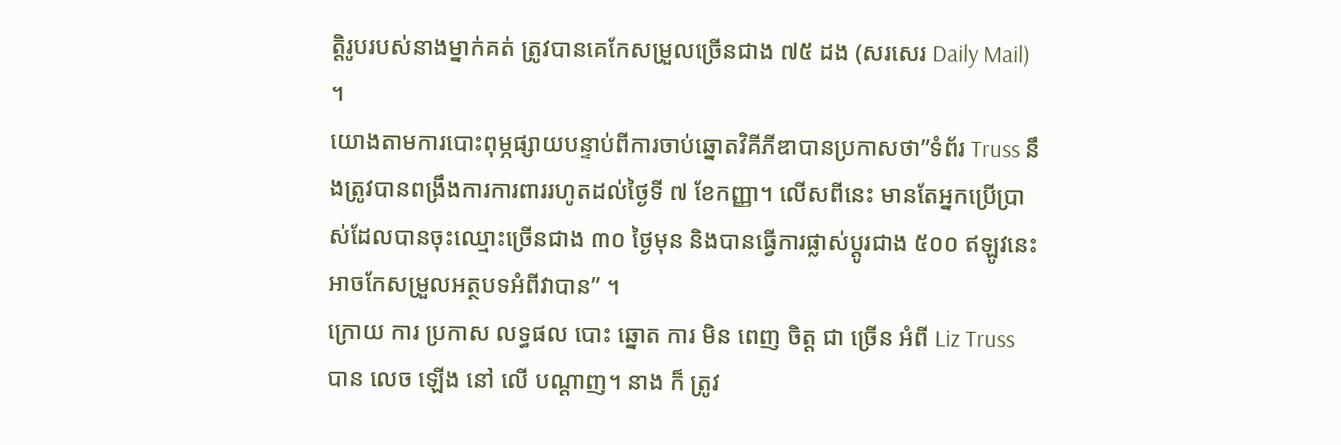ត្តិរូបរបស់នាងម្នាក់គត់ ត្រូវបានគេកែសម្រួលច្រើនជាង ៧៥ ដង (សរសេរ Daily Mail) ។
យោងតាមការបោះពុម្ភផ្សាយបន្ទាប់ពីការចាប់ឆ្នោតវិគីភីឌាបានប្រកាសថា”ទំព័រ Truss នឹងត្រូវបានពង្រឹងការការពាររហូតដល់ថ្ងៃទី ៧ ខែកញ្ញា។ លើសពីនេះ មានតែអ្នកប្រើប្រាស់ដែលបានចុះឈ្មោះច្រើនជាង ៣០ ថ្ងៃមុន និងបានធ្វើការផ្លាស់ប្តូរជាង ៥០០ ឥឡូវនេះអាចកែសម្រួលអត្ថបទអំពីវាបាន” ។
ក្រោយ ការ ប្រកាស លទ្ធផល បោះ ឆ្នោត ការ មិន ពេញ ចិត្ត ជា ច្រើន អំពី Liz Truss បាន លេច ឡើង នៅ លើ បណ្តាញ។ នាង ក៏ ត្រូវ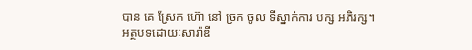បាន គេ ស្រែក ហ៊ោ នៅ ច្រក ចូល ទីស្នាក់ការ បក្ស អភិរក្ស។
អត្ថបទដោយៈសារ៉ាឌី